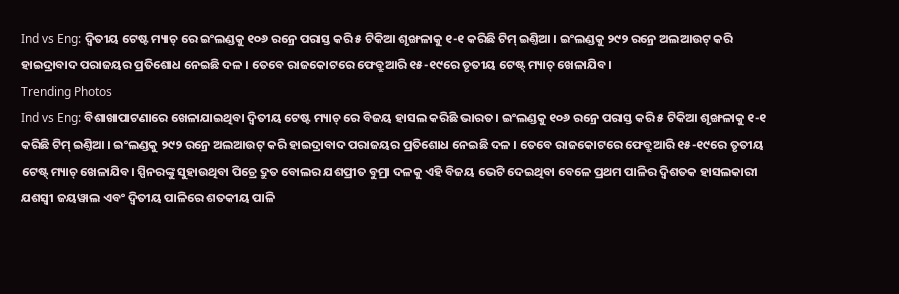Ind vs Eng: ଦ୍ବିତୀୟ ଟେଷ୍ଟ ମ୍ୟାଚ୍ ରେ ଇଂଲଣ୍ଡକୁ ୧୦୬ ରନ୍ରେ ପରାସ୍ତ କରି ୫ ଟିକିଆ ଶୃଙ୍ଖଳାକୁ ୧-୧ କରିଛି ଟିମ୍ ଇଣ୍ତିଆ । ଇଂଲଣ୍ଡକୁ ୨୯୨ ରନ୍ରେ ଅଲଆଉଟ୍ କରି ହାଇଦ୍ରାବାଦ ପରାଜୟର ପ୍ରତିଶୋଧ ନେଇଛି ଦଳ । ତେବେ ରାଜକୋଟରେ ଫେବ୍ରୁଆରି ୧୫-୧୯ରେ ତୃତୀୟ ଟେଷ୍ଟ୍ ମ୍ୟାଚ୍ ଖେଳାଯିବ।
Trending Photos
Ind vs Eng: ବିଶାଖାପାଟଣାରେ ଖେଳାଯାଇଥିବା ଦ୍ବିତୀୟ ଟେଷ୍ଟ ମ୍ୟାଚ୍ ରେ ବିଜୟ ହାସଲ କରିଛି ଭାରତ। ଇଂଲଣ୍ଡକୁ ୧୦୬ ରନ୍ରେ ପରାସ୍ତ କରି ୫ ଟିକିଆ ଶୃଙ୍ଖଳାକୁ ୧-୧ କରିଛି ଟିମ୍ ଇଣ୍ତିଆ । ଇଂଲଣ୍ଡକୁ ୨୯୨ ରନ୍ରେ ଅଲଆଉଟ୍ କରି ହାଇଦ୍ରାବାଦ ପରାଜୟର ପ୍ରତିଶୋଧ ନେଇଛି ଦଳ । ତେବେ ରାଜକୋଟରେ ଫେବ୍ରୁଆରି ୧୫-୧୯ରେ ତୃତୀୟ ଟେଷ୍ଟ୍ ମ୍ୟାଚ୍ ଖେଳାଯିବ। ସ୍ପିନରଙ୍କୁ ସୁହାଉଥିବା ପିଚ୍ରେ ଦ୍ରୁତ ବୋଲର ଯଶପ୍ରୀତ ବୁମ୍ରା ଦଳକୁ ଏହି ବିଜୟ ଭେଟି ଦେଇଥିବା ବେଳେ ପ୍ରଥମ ପାଳିର ଦ୍ବିଶତକ ହାସଲକାରୀ ଯଶସ୍ବୀ ଜୟୱାଲ ଏବଂ ଦ୍ବିତୀୟ ପାଳିରେ ଶତକୀୟ ପାଳି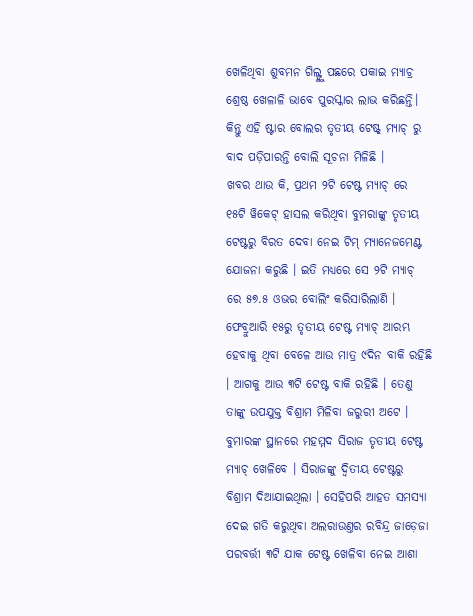ଖେଳିଥିବା ଶୁବମନ ଗିଲ୍ଙ୍କୁ ପଛରେ ପକାଇ ମ୍ୟାଚ୍ର ଶ୍ରେଷ୍ଠ ଖେଳାଳି ଭାବେ ପୁରସ୍କାର ଲାଭ କରିଛନ୍ତି। କିନ୍ତୁ ଏହି ଷ୍ଟାର ବୋଲର ତୃତୀୟ ଟେଷ୍ଟ୍ ମ୍ୟାଚ୍ ରୁ ବାଦ ପଡ଼ିପାରନ୍ତି ବୋଲି ସୂଚନା ମିଳିଛି ।
ଖବର ଥାଉ କି, ପ୍ରଥମ ୨ଟି ଟେଷ୍ଟ ମ୍ୟାଚ୍ ରେ ୧୫ଟି ୱିକେଟ୍ ହାସଲ କରିଥିବା ବୁମରାଙ୍କୁ ତୃତୀୟ ଟେଷ୍ଟରୁ ବିରତ ଦେବା ନେଇ ଟିମ୍ ମ୍ୟାନେଜମେଣ୍ଟ ଯୋଜନା କରୁଛି । ଇତି ମଧ୍ୟରେ ସେ ୨ଟି ମ୍ୟାଚ୍ ରେ ୫୭.୫ ଓଭର ବୋଲିଂ କରିସାରିଲାଣି । ଫେବ୍ରୁଆରି ୧୫ରୁ ତୃତୀୟ ଟେଷ୍ଟ ମ୍ୟାଚ୍ ଆରମ୍ଭ ହେବାକୁ ଥିବା ବେଳେ ଆଉ ମାତ୍ର ୯ଦିନ ବାକି ରହିଛି । ଆଗକୁ ଆଉ ୩ଟି ଟେଷ୍ଟ ବାକି ରହିଛି । ତେଣୁ ତାଙ୍କୁ ଉପଯୁକ୍ତ ବିଶ୍ରାମ ମିଳିବା ଜରୁରୀ ଅଟେ । ବୁମାରଙ୍କ ସ୍ଥାନରେ ମହମ୍ମଦ ସିରାଜ ତୃତୀୟ ଟେଷ୍ଟ ମ୍ୟାଚ୍ ଖେଳିବେ । ସିରାଜଙ୍କୁ ଦ୍ବିତୀୟ ଟେଷ୍ଟରୁ ବିଶ୍ରାମ ଦିଆଯାଇଥିଲା । ସେହିପରି ଆହତ ସମସ୍ୟା ଦେଇ ଗତି କରୁଥିବା ଅଲରାଉଣ୍ତର ରବିନ୍ଦ୍ର ଜାଡ଼େଜା ପରବର୍ତ୍ତୀ ୩ଟି ଯାକ ଟେଷ୍ଟ ଖେଳିବା ନେଇ ଆଶା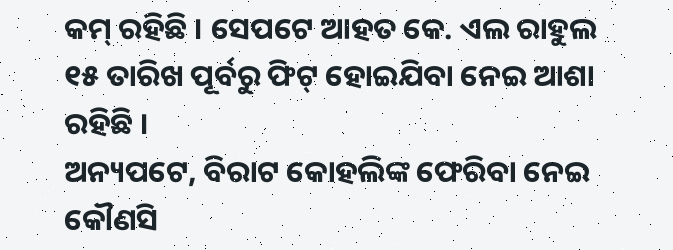କମ୍ ରହିଛି । ସେପଟେ ଆହତ କେ. ଏଲ ରାହୁଲ ୧୫ ତାରିଖ ପୂର୍ବରୁ ଫିଟ୍ ହୋଇଯିବା ନେଇ ଆଶା ରହିଛି ।
ଅନ୍ୟପଟେ, ବିରାଟ କୋହଲିଙ୍କ ଫେରିବା ନେଇ କୌଣସି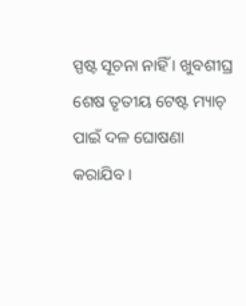ସ୍ପଷ୍ଟ ସୂଚନା ନାହିଁ । ଖୁବଶୀଘ୍ର ଶେଷ ତୃତୀୟ ଟେଷ୍ଟ ମ୍ୟାଚ୍ ପାଇଁ ଦଳ ଘୋଷଣା କରାଯିବ ।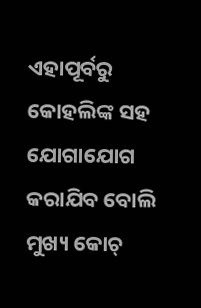ଏହାପୂର୍ବରୁ କୋହଲିଙ୍କ ସହ ଯୋଗାଯୋଗ କରାଯିବ ବୋଲି ମୁଖ୍ୟ କୋଚ୍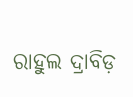ରାହୁଲ ଦ୍ରାବିଡ଼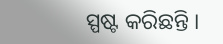ସ୍ପଷ୍ଟ କରିଛନ୍ତି ।